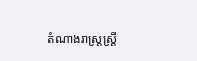តំណាងរាស្រ្ដស្រ្ដី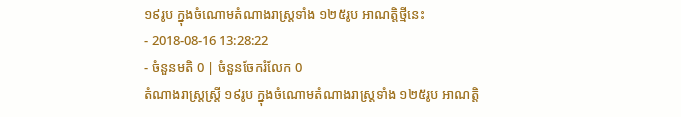១៩រូប ក្នុងចំណោមតំណាងរាស្រ្ដទាំង ១២៥រូប អាណត្តិថ្មីនេះ
- 2018-08-16 13:28:22
- ចំនួនមតិ 0 | ចំនួនចែករំលែក 0
តំណាងរាស្រ្ដស្រ្ដី ១៩រូប ក្នុងចំណោមតំណាងរាស្រ្ដទាំង ១២៥រូប អាណត្តិ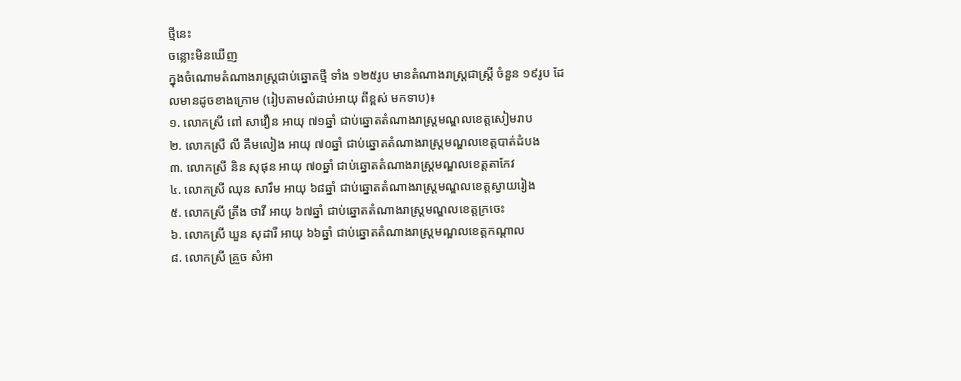ថ្មីនេះ
ចន្លោះមិនឃើញ
ក្នុងចំណោមតំណាងរាស្រ្ដជាប់ឆ្នោតថ្មី ទាំង ១២៥រូប មានតំណាងរាស្រ្ដជាស្រ្ដី ចំនួន ១៩រូប ដែលមានដូចខាងក្រោម (រៀបតាមលំដាប់អាយុ ពីខ្ពស់ មកទាប)៖
១. លោកស្រី ពៅ សាវឿន អាយុ ៧១ឆ្នាំ ជាប់ឆ្នោតតំណាងរាស្រ្ដមណ្ឌលខេត្តសៀមរាប
២. លោកស្រី លី គឹមលៀង អាយុ ៧០ឆ្នាំ ជាប់ឆ្នោតតំណាងរាស្រ្ដមណ្ឌលខេត្តបាត់ដំបង
៣. លោកស្រី និន សុផុន អាយុ ៧០ឆ្នាំ ជាប់ឆ្នោតតំណាងរាស្រ្ដមណ្ឌលខេត្តតាកែវ
៤. លោកស្រី ឈុន សារឹម អាយុ ៦៨ឆ្នាំ ជាប់ឆ្នោតតំណាងរាស្រ្ដមណ្ឌលខេត្តស្វាយរៀង
៥. លោកស្រី ត្រឹង ថាវី អាយុ ៦៧ឆ្នាំ ជាប់ឆ្នោតតំណាងរាស្រ្ដមណ្ឌលខេត្តក្រចេះ
៦. លោកស្រី ឃួន សុដារី អាយុ ៦៦ឆ្នាំ ជាប់ឆ្នោតតំណាងរាស្រ្ដមណ្ឌលខេត្តកណ្ដាល
៨. លោកស្រី គ្រួច សំអា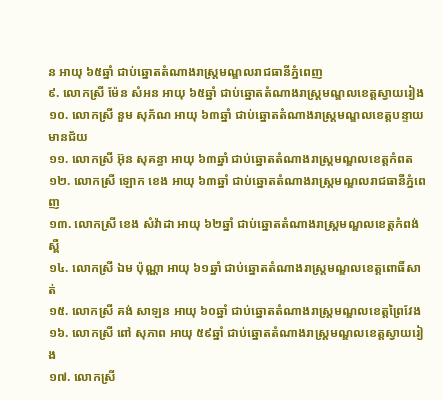ន អាយុ ៦៥ឆ្នាំ ជាប់ឆ្នោតតំណាងរាស្រ្ដមណ្ឌលរាជធានីភ្នំពេញ
៩. លោកស្រី ម៉ែន សំអន អាយុ ៦៥ឆ្នាំ ជាប់ឆ្នោតតំណាងរាស្រ្ដមណ្ឌលខេត្តស្វាយរៀង
១០. លោកស្រី នួម សុភ័ណ អាយុ ៦៣ឆ្នាំ ជាប់ឆ្នោតតំណាងរាស្រ្ដមណ្ឌលខេត្តបន្ទាយមានជ័យ
១១. លោកស្រី អ៊ុន សុគន្ធា អាយុ ៦៣ឆ្នាំ ជាប់ឆ្នោតតំណាងរាស្រ្ដមណ្ឌលខេត្តកំពត
១២. លោកស្រី ឡោក ខេង អាយុ ៦៣ឆ្នាំ ជាប់ឆ្នោតតំណាងរាស្រ្ដមណ្ឌលរាជធានីភ្នំពេញ
១៣. លោកស្រី ខេង សំវ៉ាដា អាយុ ៦២ឆ្នាំ ជាប់ឆ្នោតតំណាងរាស្រ្ដមណ្ឌលខេត្តកំពង់ស្ពឺ
១៤. លោកស្រី ឯម ប៉ុណ្ណា អាយុ ៦១ឆ្នាំ ជាប់ឆ្នោតតំណាងរាស្រ្ដមណ្ឌលខេត្តពោធិ៍សាត់
១៥. លោកស្រី គង់ សាឡន អាយុ ៦០ឆ្នាំ ជាប់ឆ្នោតតំណាងរាស្រ្ដមណ្ឌលខេត្តព្រៃវែង
១៦. លោកស្រី ពៅ សុភាព អាយុ ៥៩ឆ្នាំ ជាប់ឆ្នោតតំណាងរាស្រ្ដមណ្ឌលខេត្តស្វាយរៀង
១៧. លោកស្រី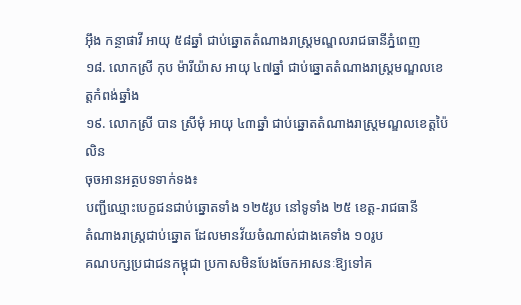អ៊ឹង កន្ថាផាវី អាយុ ៥៨ឆ្នាំ ជាប់ឆ្នោតតំណាងរាស្រ្ដមណ្ឌលរាជធានីភ្នំពេញ
១៨. លោកស្រី កុប ម៉ារីយ៉ាស អាយុ ៤៧ឆ្នាំ ជាប់ឆ្នោតតំណាងរាស្រ្ដមណ្ឌលខេត្តកំពង់ឆ្នាំង
១៩. លោកស្រី បាន ស្រីមុំ អាយុ ៤៣ឆ្នាំ ជាប់ឆ្នោតតំណាងរាស្រ្ដមណ្ឌលខេត្តប៉ៃលិន
ចុចអានអត្ថបទទាក់ទង៖
បញ្ជីឈ្មោះបេក្ខជនជាប់ឆ្នោតទាំង ១២៥រូប នៅទូទាំង ២៥ ខេត្ត-រាជធានី
តំណាងរាស្រ្តជាប់ឆ្នោត ដែលមានវ័យចំណាស់ជាងគេទាំង ១០រូប
គណបក្សប្រជាជនកម្ពុជា ប្រកាសមិនបែងចែកអាសនៈឱ្យទៅគ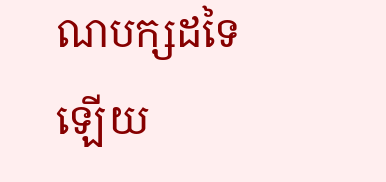ណបក្សដទៃឡើយ